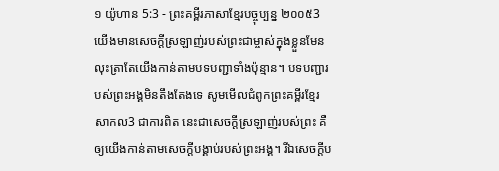១ យ៉ូហាន 5:3 - ព្រះគម្ពីរភាសាខ្មែរបច្ចុប្បន្ន ២០០៥3 យើងមានសេចក្ដីស្រឡាញ់របស់ព្រះជាម្ចាស់ក្នុងខ្លួនមែន លុះត្រាតែយើងកាន់តាមបទបញ្ជាទាំងប៉ុន្មាន។ បទបញ្ជារបស់ព្រះអង្គមិនតឹងតែងទេ សូមមើលជំពូកព្រះគម្ពីរខ្មែរសាកល3 ជាការពិត នេះជាសេចក្ដីស្រឡាញ់របស់ព្រះ គឺឲ្យយើងកាន់តាមសេចក្ដីបង្គាប់របស់ព្រះអង្គ។ រីឯសេចក្ដីប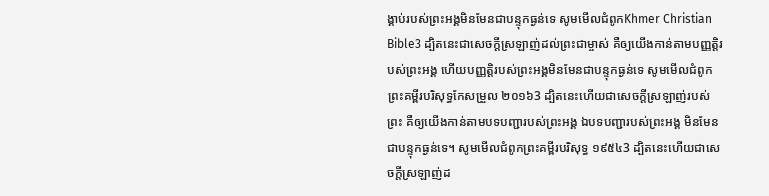ង្គាប់របស់ព្រះអង្គមិនមែនជាបន្ទុកធ្ងន់ទេ សូមមើលជំពូកKhmer Christian Bible3 ដ្បិតនេះជាសេចក្ដីស្រឡាញ់ដល់ព្រះជាម្ចាស់ គឺឲ្យយើងកាន់តាមបញ្ញត្ដិរបស់ព្រះអង្គ ហើយបញ្ញត្ដិរបស់ព្រះអង្គមិនមែនជាបន្ទុកធ្ងន់ទេ សូមមើលជំពូកព្រះគម្ពីរបរិសុទ្ធកែសម្រួល ២០១៦3 ដ្បិតនេះហើយជាសេចក្ដីស្រឡាញ់របស់ព្រះ គឺឲ្យយើងកាន់តាមបទបញ្ជារបស់ព្រះអង្គ ឯបទបញ្ជារបស់ព្រះអង្គ មិនមែនជាបន្ទុកធ្ងន់ទេ។ សូមមើលជំពូកព្រះគម្ពីរបរិសុទ្ធ ១៩៥៤3 ដ្បិតនេះហើយជាសេចក្ដីស្រឡាញ់ដ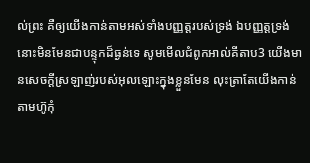ល់ព្រះ គឺឲ្យយើងកាន់តាមអស់ទាំងបញ្ញត្តរបស់ទ្រង់ ឯបញ្ញត្តទ្រង់ នោះមិនមែនជាបន្ទុកដ៏ធ្ងន់ទេ សូមមើលជំពូកអាល់គីតាប3 យើងមានសេចក្ដីស្រឡាញ់របស់អុលឡោះក្នុងខ្លួនមែន លុះត្រាតែយើងកាន់តាមហ៊ូកុំ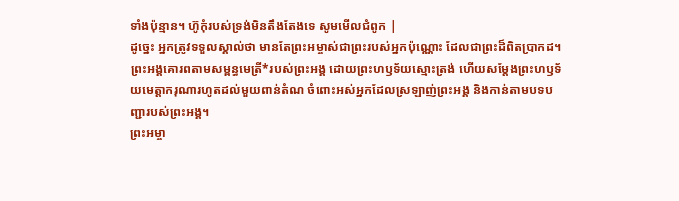ទាំងប៉ុន្មាន។ ហ៊ូកុំរបស់ទ្រង់មិនតឹងតែងទេ សូមមើលជំពូក |
ដូច្នេះ អ្នកត្រូវទទួលស្គាល់ថា មានតែព្រះអម្ចាស់ជាព្រះរបស់អ្នកប៉ុណ្ណោះ ដែលជាព្រះដ៏ពិតប្រាកដ។ ព្រះអង្គគោរពតាមសម្ពន្ធមេត្រី*របស់ព្រះអង្គ ដោយព្រះហឫទ័យស្មោះត្រង់ ហើយសម្តែងព្រះហឫទ័យមេត្តាករុណារហូតដល់មួយពាន់តំណ ចំពោះអស់អ្នកដែលស្រឡាញ់ព្រះអង្គ និងកាន់តាមបទបញ្ជារបស់ព្រះអង្គ។
ព្រះអម្ចា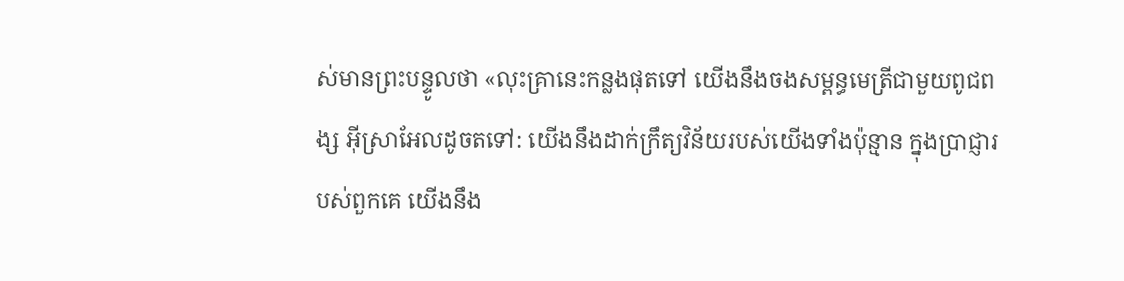ស់មានព្រះបន្ទូលថា «លុះគ្រានេះកន្លងផុតទៅ យើងនឹងចងសម្ពន្ធមេត្រីជាមួយពូជពង្ស អ៊ីស្រាអែលដូចតទៅ: យើងនឹងដាក់ក្រឹត្យវិន័យរបស់យើងទាំងប៉ុន្មាន ក្នុងប្រាជ្ញារបស់ពួកគេ យើងនឹង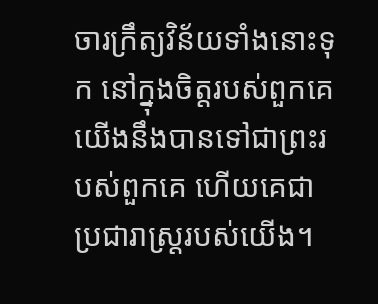ចារក្រឹត្យវិន័យទាំងនោះទុក នៅក្នុងចិត្តរបស់ពួកគេ យើងនឹងបានទៅជាព្រះរបស់ពួកគេ ហើយគេជាប្រជារាស្ត្ររបស់យើង។